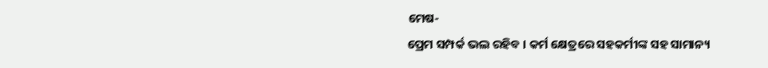ମେଷ-
ପ୍ରେମ ସମ୍ପର୍କ ଭଲ ରହିବ । କର୍ମ କ୍ଷେତ୍ରରେ ସହକର୍ମୀଙ୍କ ସହ ସାମାନ୍ୟ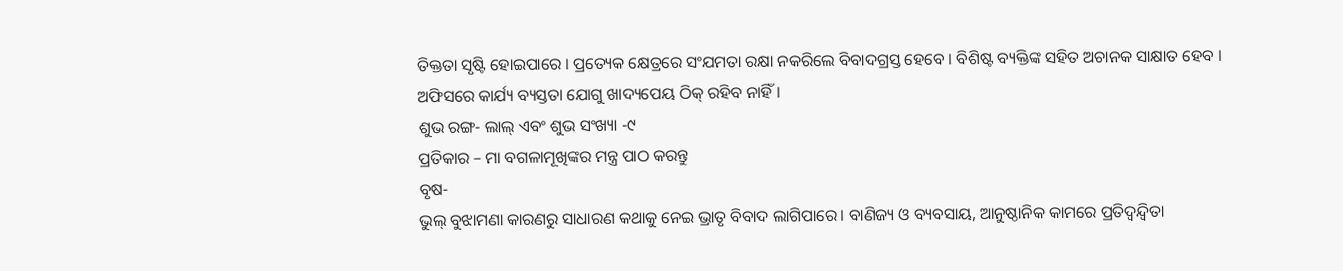ତିକ୍ତତା ସୃଷ୍ଟି ହୋଇପାରେ । ପ୍ରତ୍ୟେକ କ୍ଷେତ୍ରରେ ସଂଯମତା ରକ୍ଷା ନକରିଲେ ବିବାଦଗ୍ରସ୍ତ ହେବେ । ବିଶିଷ୍ଟ ବ୍ୟକ୍ତିଙ୍କ ସହିତ ଅଚାନକ ସାକ୍ଷାତ ହେବ । ଅଫିସରେ କାର୍ଯ୍ୟ ବ୍ୟସ୍ତତା ଯୋଗୁ ଖାଦ୍ୟପେୟ ଠିକ୍ ରହିବ ନାହିଁ ।
ଶୁଭ ରଙ୍ଗ- ଲାଲ୍ ଏବଂ ଶୁଭ ସଂଖ୍ୟା -୯
ପ୍ରତିକାର – ମା ବଗଳାମୂଖିଙ୍କର ମନ୍ତ୍ର ପାଠ କରନ୍ତୁ
ବୃଷ-
ଭୁଲ୍ ବୁଝାମଣା କାରଣରୁ ସାଧାରଣ କଥାକୁ ନେଇ ଭ୍ରାତୃ ବିବାଦ ଲାଗିପାରେ। ବାଣିଜ୍ୟ ଓ ବ୍ୟବସାୟ, ଆନୁଷ୍ଠାନିକ କାମରେ ପ୍ରତିଦ୍ୱନ୍ଦ୍ୱିତା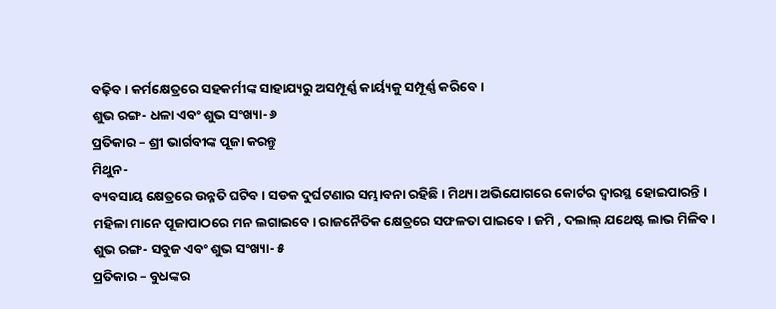ବଢ଼ିବ। କର୍ମକ୍ଷେତ୍ରରେ ସହକର୍ମୀଙ୍କ ସାହାଯ୍ୟରୁ ଅସମ୍ପୂର୍ଣ୍ଣ କାର୍ୟ୍ୟକୁ ସମ୍ପୂର୍ଣ୍ଣ କରିବେ।
ଶୁଭ ରଙ୍ଗ- ଧଳା ଏବଂ ଶୁଭ ସଂଖ୍ୟା- ୬
ପ୍ରତିକାର – ଶ୍ରୀ ଭାର୍ଗବୀଙ୍କ ପୂଜା କରନ୍ତୁ
ମିଥୁନ-
ବ୍ୟବସାୟ କ୍ଷେତ୍ରରେ ଉନ୍ନତି ଘଟିବ । ସଡକ ଦୁର୍ଘଟଣାର ସମ୍ଭାବନା ରହିଛି । ମିଥ୍ୟା ଅଭିଯୋଗରେ କୋର୍ଟର ଦ୍ୱାରସ୍ଥ ହୋଇପାରନ୍ତି । ମହିଳା ମାନେ ପୂଜାପାଠରେ ମନ ଲଗାଇବେ। ରାଜନୈତିକ କ୍ଷେତ୍ରରେ ସଫଳତା ପାଇବେ । ଜମି , ଦଲାଲ୍ ଯଥେଷ୍ଟ ଲାଭ ମିଳିବ ।
ଶୁଭ ରଙ୍ଗ- ସବୁଜ ଏବଂ ଶୁଭ ସଂଖ୍ୟା- ୫
ପ୍ରତିକାର – ବୁଧଙ୍କର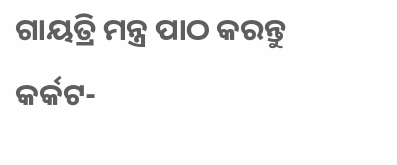ଗାୟତ୍ରି ମନ୍ତ୍ର ପାଠ କରନ୍ତୁ
କର୍କଟ-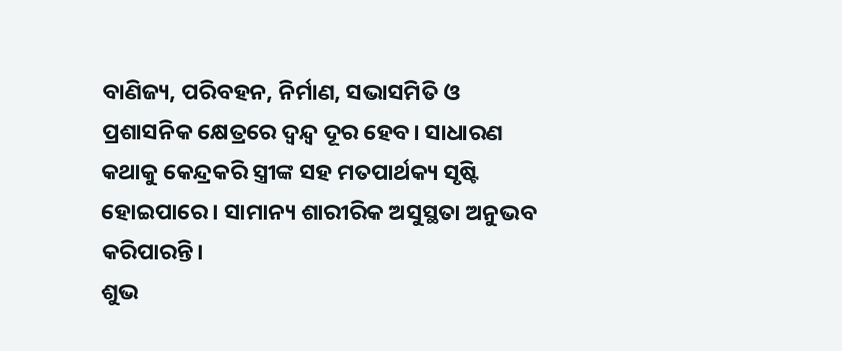ବାଣିଜ୍ୟ, ପରିବହନ, ନିର୍ମାଣ, ସଭାସମିତି ଓ ପ୍ରଶାସନିକ କ୍ଷେତ୍ରରେ ଦ୍ୱନ୍ଦ୍ୱ ଦୂର ହେବ। ସାଧାରଣ କଥାକୁ କେନ୍ଦ୍ରକରି ସ୍ତ୍ରୀଙ୍କ ସହ ମତପାର୍ଥକ୍ୟ ସୃଷ୍ଟି ହୋଇପାରେ। ସାମାନ୍ୟ ଶାରୀରିକ ଅସୁସ୍ଥତା ଅନୁଭବ କରିପାରନ୍ତି।
ଶୁଭ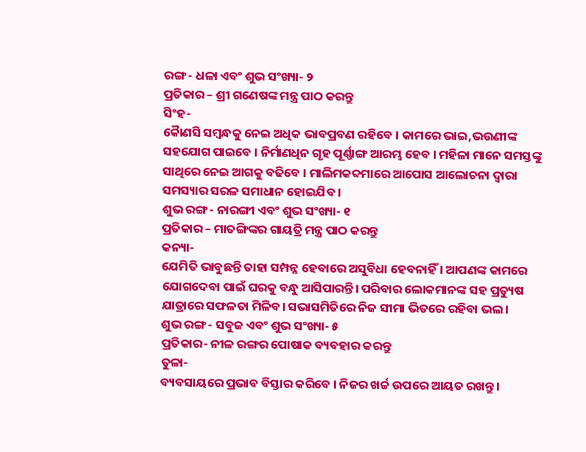ରଙ୍ଗ- ଧଳା ଏବଂ ଶୁଭ ସଂଖ୍ୟା- ୨
ପ୍ରତିକାର – ଶ୍ରୀ ଗଣେଷଙ୍କ ମନ୍ତ୍ର ପାଠ କରନ୍ତୁ
ସିଂହ-
କୈାଣସି ସମ୍ବନ୍ଧକୁ ନେଇ ଅଧିକ ଭାବପ୍ରବଣ ରହିବେ । କାମରେ ଭାଇ,ଭଉଣୀଙ୍କ ସହଯୋଗ ପାଇବେ । ନିର୍ମାଣଧିନ ଗୃହ ପୂର୍ଣ୍ଣାଙ୍ଗ ଆରମ୍ଭ ହେବ । ମହିଳା ମାନେ ସମସ୍ତଙ୍କୁ ସାଥିରେ ନେଇ ଆଗକୁ ବଢିବେ । ମାଲିମକବ୍ଦମାରେ ଆପୋସ ଆଲୋଚନା ଦ୍ୱାରା ସମସ୍ୟାର ସରଳ ସମାଧାନ ହୋଇଯିବ ।
ଶୁଭ ରଙ୍ଗ- ନାରଙ୍ଗୀ ଏବଂ ଶୁଭ ସଂଖ୍ୟା- ୧
ପ୍ରତିକାର – ମାତଙ୍ଗିଙ୍କର ଗାୟତ୍ରି ମନ୍ତ୍ର ପାଠ କରନ୍ତୁ
କନ୍ୟା-
ଯେମିତି ଭାବୁଛନ୍ତି ତାହା ସମ୍ପନ୍ନ ହେବାରେ ଅସୁବିଧା ହେବନାହିଁ । ଆପଣଙ୍କ କାମରେ ଯୋଗଦେବା ପାଇଁ ଘରକୁ ବନ୍ଧୁ ଆସିପାରନ୍ତି। ପରିବାର ଲୋକମାନଙ୍କ ସହ ପ୍ରତ୍ୟୁଷ ଯାତ୍ରାରେ ସଫଳତା ମିଳିବ। ସଭାସମିତିରେ ନିଜ ସୀମା ଭିତରେ ରହିବା ଭଲ।
ଶୁଭ ରଙ୍ଗ- ସବୁଜ ଏବଂ ଶୁଭ ସଂଖ୍ୟା- ୫
ପ୍ରତିକାର- ନୀଳ ରଙ୍ଗର ପୋଷାକ ବ୍ୟବହାର କରନ୍ତୁ
ତୁଳା-
ବ୍ୟବସାୟରେ ପ୍ରଭାବ ବିସ୍ତାର କରିବେ । ନିଜର ଖର୍ଚ୍ଚ ଉପରେ ଆୟତ ରଖନ୍ତୁ ।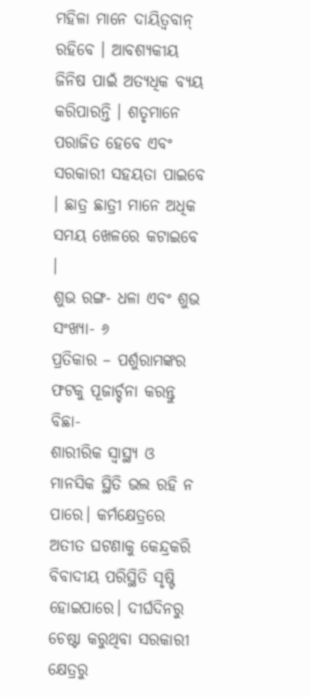ମହିଳା ମାନେ ଦାୟିତ୍ୱବାନ୍ ରହିବେ । ଆବଶ୍ୟକୀୟ ଜିନିଷ ପାଇଁ ଅତ୍ୟଧିକ ବ୍ୟୟ କରିପାରନ୍ତି । ଶତୃମାନେ ପରାଜିତ ହେବେ ଏବଂ ସରକାରୀ ସହୟତା ପାଇବେ । ଛାତ୍ର ଛାତ୍ରୀ ମାନେ ଅଧିକ ସମୟ ଖେଳରେ କଟାଇବେ ।
ଶୁଭ ରଙ୍ଗ- ଧଳା ଏବଂ ଶୁଭ ସଂଖ୍ୟା- ୬
ପ୍ରତିକାର – ପର୍ଶୁରାମଙ୍କର ଫଟକୁ ପୂଜାର୍ଚ୍ଚନା କରନ୍ତୁ
ବିଛା-
ଶାରୀରିକ ସ୍ବାସ୍ଥ୍ୟ ଓ ମାନସିକ ସ୍ଥିତି ଭଲ ରହି ନ ପାରେ। କର୍ମକ୍ଷେତ୍ରରେ ଅତୀତ ଘଟଣାକୁ କେନ୍ଦ୍ରକରି ବିବାଦୀୟ ପରିସ୍ଥିତି ସୃଷ୍ଟି ହୋଇପାରେ। ଦୀର୍ଘଦିନରୁ ଚେଷ୍ଟା କରୁଥିବା ସରକାରୀ କ୍ଷେତ୍ରରୁ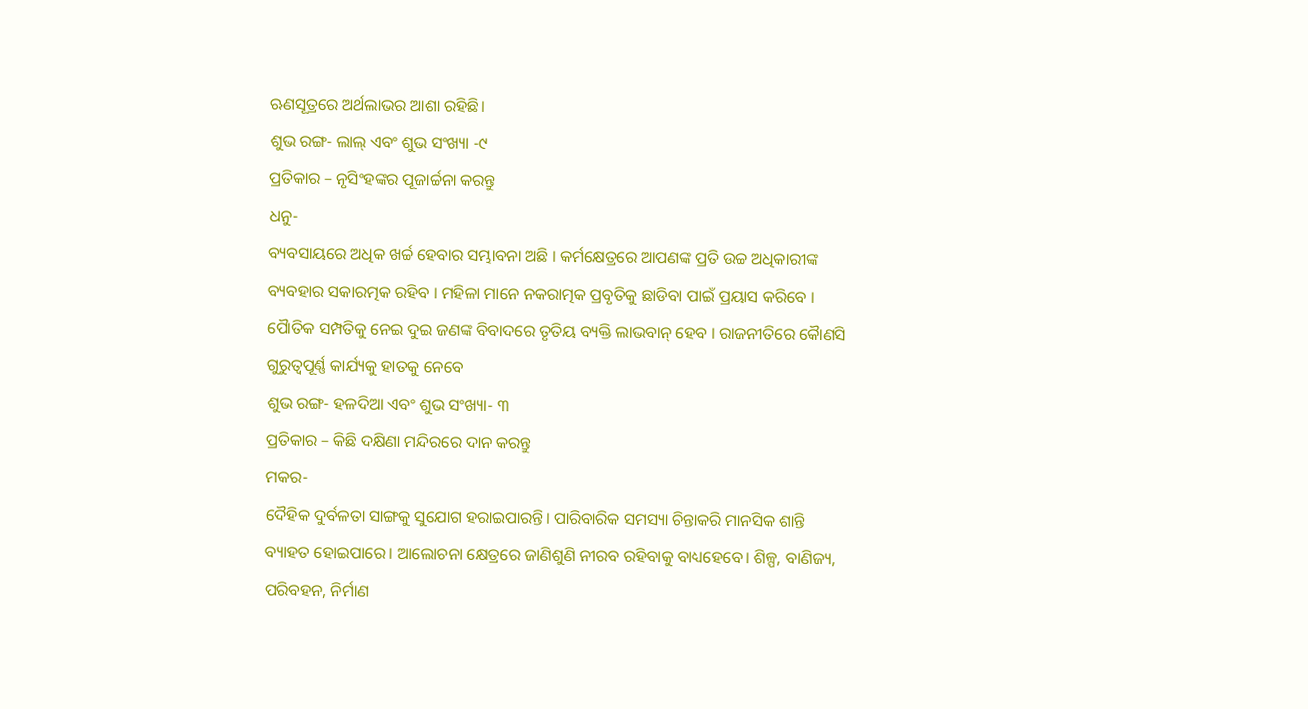ଋଣସୂତ୍ରରେ ଅର୍ଥଲାଭର ଆଶା ରହିଛି।
ଶୁଭ ରଙ୍ଗ- ଲାଲ୍ ଏବଂ ଶୁଭ ସଂଖ୍ୟା -୯
ପ୍ରତିକାର – ନୃସିଂହଙ୍କର ପୂଜାର୍ଚ୍ଚନା କରନ୍ତୁ
ଧନୁ-
ବ୍ୟବସାୟରେ ଅଧିକ ଖର୍ଚ୍ଚ ହେବାର ସମ୍ଭାବନା ଅଛି । କର୍ମକ୍ଷେତ୍ରରେ ଆପଣଙ୍କ ପ୍ରତି ଉଚ୍ଚ ଅଧିକାରୀଙ୍କ ବ୍ୟବହାର ସକାରତ୍ମକ ରହିବ । ମହିଳା ମାନେ ନକରାତ୍ମକ ପ୍ରବୃତିକୁ ଛାଡିବା ପାଇଁ ପ୍ରୟାସ କରିବେ । ପୈାତିକ ସମ୍ପତିକୁ ନେଇ ଦୁଇ ଜଣଙ୍କ ବିବାଦରେ ତୃତିୟ ବ୍ୟକ୍ତି ଲାଭବାନ୍ ହେବ । ରାଜନୀତିରେ କୈାଣସି ଗୁରୁତ୍ୱପୂର୍ଣ୍ଣ କାର୍ଯ୍ୟକୁ ହାତକୁ ନେବେ
ଶୁଭ ରଙ୍ଗ- ହଳଦିଆ ଏବଂ ଶୁଭ ସଂଖ୍ୟା- ୩
ପ୍ରତିକାର – କିଛି ଦକ୍ଷିଣା ମନ୍ଦିରରେ ଦାନ କରନ୍ତୁ
ମକର-
ଦୈହିକ ଦୁର୍ବଳତା ସାଙ୍ଗକୁ ସୁଯୋଗ ହରାଇପାରନ୍ତି। ପାରିବାରିକ ସମସ୍ୟା ଚିନ୍ତାକରି ମାନସିକ ଶାନ୍ତି ବ୍ୟାହତ ହୋଇପାରେ। ଆଲୋଚନା କ୍ଷେତ୍ରରେ ଜାଣିଶୁଣି ନୀରବ ରହିବାକୁ ବାଧ୍ୟହେବେ। ଶିଳ୍ପ, ବାଣିଜ୍ୟ, ପରିବହନ, ନିର୍ମାଣ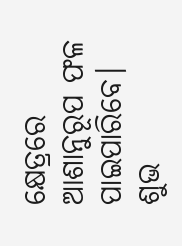କ୍ଷେତ୍ରରେ ଆଶାନୁରୂପ ଫଳ ପାଇପାରିବେ।
ଶୁଭ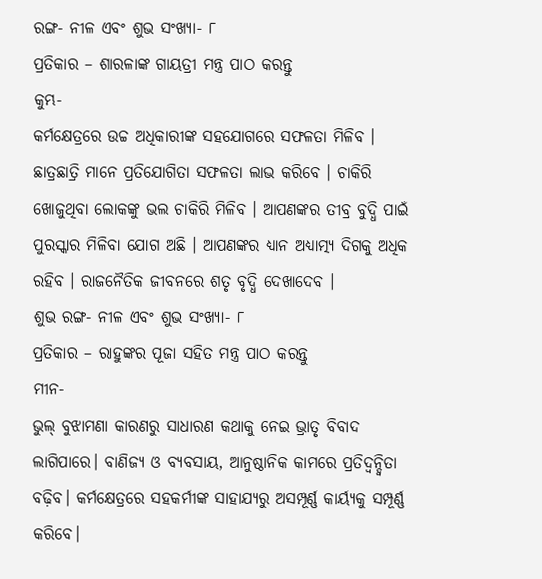ରଙ୍ଗ- ନୀଳ ଏବଂ ଶୁଭ ସଂଖ୍ୟା- ୮
ପ୍ରତିକାର – ଶାରଳାଙ୍କ ଗାୟତ୍ରୀ ମନ୍ତ୍ର ପାଠ କରନ୍ତୁ
କୁମ୍ଭ-
କର୍ମକ୍ଷେତ୍ରରେ ଉଚ୍ଚ ଅଧିକାରୀଙ୍କ ସହଯୋଗରେ ସଫଳତା ମିଳିବ । ଛାତ୍ରଛାତ୍ରି ମାନେ ପ୍ରତିଯୋଗିତା ସଫଳତା ଲାଭ କରିବେ । ଚାକିରି ଖୋଜୁଥିବା ଲୋକଙ୍କୁ ଭଲ ଚାକିରି ମିଳିବ । ଆପଣଙ୍କର ତୀବ୍ର ବୁଦ୍ଧି ପାଇଁ ପୁରସ୍କାର ମିଳିବା ଯୋଗ ଅଛି । ଆପଣଙ୍କର ଧ୍ୟାନ ଅଧ୍ୟାତ୍ମ୍ୟ ଦିଗକୁ ଅଧିକ ରହିବ । ରାଜନୈତିକ ଜୀବନରେ ଶତୃ ବୃଦ୍ଧି ଦେଖାଦେବ ।
ଶୁଭ ରଙ୍ଗ- ନୀଳ ଏବଂ ଶୁଭ ସଂଖ୍ୟା- ୮
ପ୍ରତିକାର – ରାହୁଙ୍କର ପୂଜା ସହିତ ମନ୍ତ୍ର ପାଠ କରନ୍ତୁ
ମୀନ-
ଭୁଲ୍ ବୁଝାମଣା କାରଣରୁ ସାଧାରଣ କଥାକୁ ନେଇ ଭ୍ରାତୃ ବିବାଦ ଲାଗିପାରେ। ବାଣିଜ୍ୟ ଓ ବ୍ୟବସାୟ, ଆନୁଷ୍ଠାନିକ କାମରେ ପ୍ରତିଦ୍ୱନ୍ଦ୍ୱିତା ବଢ଼ିବ। କର୍ମକ୍ଷେତ୍ରରେ ସହକର୍ମୀଙ୍କ ସାହାଯ୍ୟରୁ ଅସମ୍ପୂର୍ଣ୍ଣ କାର୍ୟ୍ୟକୁ ସମ୍ପୂର୍ଣ୍ଣ କରିବେ।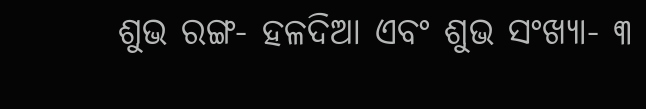ଶୁଭ ରଙ୍ଗ- ହଳଦିଆ ଏବଂ ଶୁଭ ସଂଖ୍ୟା- ୩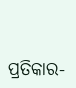ପ୍ରତିକାର-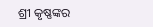ଶ୍ରୀ କୃଷ୍ଣଙ୍କର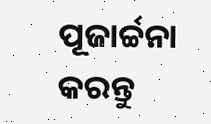ପୂଜାର୍ଚ୍ଚନା କରନ୍ତୁ